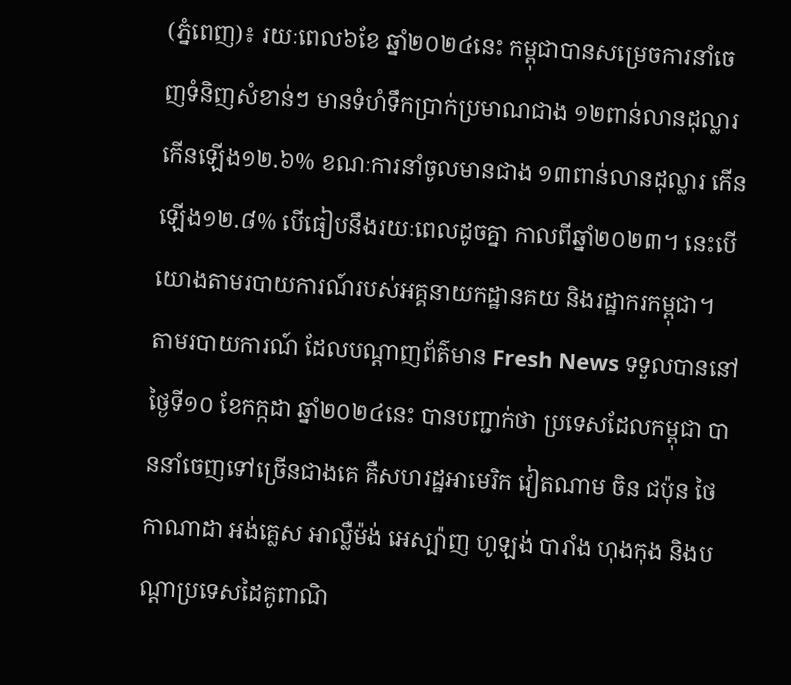(ភ្នំពេញ)៖ រយៈពេល៦ខែ ឆ្នាំ២០២៤នេះ កម្ពុជាបានសម្រេចការនាំចេញទំនិញសំខាន់ៗ មានទំហំទឹកប្រាក់ប្រមាណជាង ១២ពាន់លានដុល្លារ កើនឡើង១២.៦% ខណៈការនាំចូលមានជាង ១៣ពាន់លានដុល្លារ កើនឡើង១២.៨% បើធៀបនឹងរយៈពេលដូចគ្នា កាលពីឆ្នាំ២០២៣។ នេះបើយោងតាមរបាយការណ៍របស់អគ្គនាយកដ្ឋានគយ និងរដ្ឋាករកម្ពុជា។
តាមរបាយការណ៍ ដែលបណ្ដាញព័ត៌មាន Fresh News ទទួលបាននៅថ្ងៃទី១០ ខែកក្កដា ឆ្នាំ២០២៤នេះ បានបញ្ជាក់ថា ប្រទេសដែលកម្ពុជា បាននាំចេញទៅច្រើនជាងគេ គឺសហរដ្ឋអាមេរិក វៀតណាម ចិន ជប៉ុន ថៃ កាណាដា អង់គ្លេស អាល្លឺម៉ង់ អេស្ប៉ាញ ហូឡង់ បារាំង ហុងកុង និងបណ្តាប្រទេសដៃគូពាណិ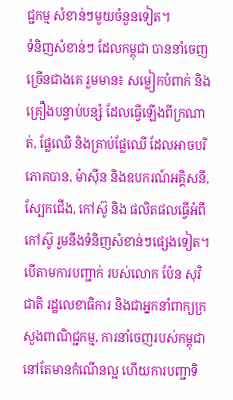ជ្ជកម្ម សំខាន់ៗមួយចំនួនទៀត។
ទំនិញសំខាន់ៗ ដែលកម្ពុជា បាននាំចេញច្រើនជាងគេ រួមមាន៖ សម្លៀកបំពាក់ និងគ្រឿងបន្ទាប់បន្សំ ដែលធ្វើឡើងពីក្រណាត់, ផ្លែឈើ និងគ្រាប់ផ្លែឈើ ដែលអាចបរិភោគបាន, ម៉ាស៊ីន និងឧបករណ៍អគ្គិសនី, ស្បែកជើង, កៅស៊ូ និង ផលិតផលធ្វើអំពីកៅស៊ូ រួមនឹងទំនិញសំខាន់ៗផ្សេងទៀត។
បើតាមការបញ្ជាក់ របស់លោក ប៉ែន សុវិជាតិ រដ្ឋលេខាធិការ និងជាអ្នកនាំពាក្យក្រសួងពាណិជ្ជកម្ម, ការនាំចេញរបស់កម្ពុជា នៅតែមានកំណើនល្អ ហើយការបញ្ជាទិ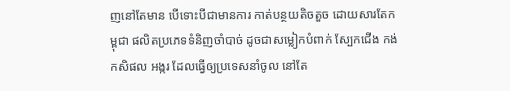ញនៅតែមាន បើទោះបីជាមានការ កាត់បន្ថយតិចតួច ដោយសារតែកម្ពុជា ផលិតប្រភេទទំនិញចាំបាច់ ដូចជាសម្លៀកបំពាក់ ស្បែកជើង កង់ កសិផល អង្ករ ដែលធ្វើឲ្យប្រទេសនាំចូល នៅតែ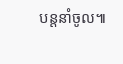បន្តនាំចូល៕